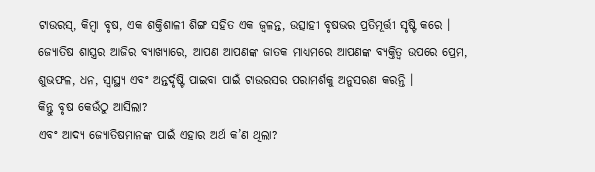ଟାଉରସ୍, କିମ୍ବା ବୃଷ, ଏକ ଶକ୍ତିଶାଳୀ ଶିଙ୍ଗ ସହିତ ଏକ ଜ୍ୱଳନ୍ତ, ଉତ୍ସାହୀ ବୃଷଭର ପ୍ରତିମୂର୍ତ୍ତୀ ସୃଷ୍ଟି କରେ । ଜ୍ୟୋତିଷ ଶାସ୍ତ୍ରର ଆଜିର ବ୍ୟାଖ୍ୟାରେ, ଆପଣ ଆପଣଙ୍କ ଜାତକ ମାଧ୍ୟମରେ ଆପଣଙ୍କ ବ୍ୟକ୍ତିତ୍ୱ ଉପରେ ପ୍ରେମ, ଶୁଭଫଳ, ଧନ, ସ୍ୱାସ୍ଥ୍ୟ ଏବଂ ଅନ୍ତର୍ଦୃଷ୍ଟି ପାଇବା ପାଇଁ ଟାଉରସର ପରାମର୍ଶକୁ ଅନୁସରଣ କରନ୍ତି ।
କିନ୍ତୁ ବୃଷ କେଉଁଠୁ ଆସିଲା?
ଏବଂ ଆଦ୍ୟ ଜ୍ୟୋତିଷମାନଙ୍କ ପାଇଁ ଏହାର ଅର୍ଥ କ’ଣ ଥିଲା?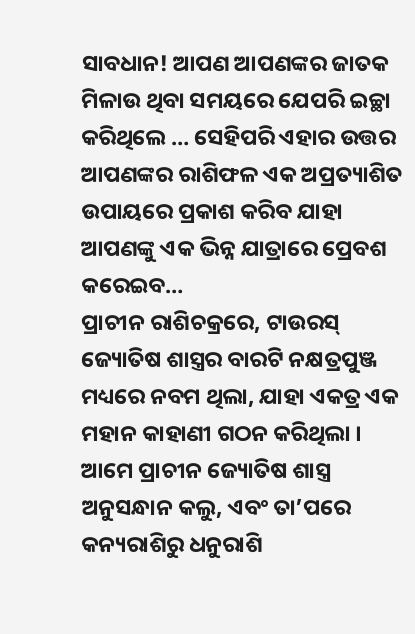ସାବଧାନ! ଆପଣ ଆପଣଙ୍କର ଜାତକ ମିଳାଉ ଥିବା ସମୟରେ ଯେପରି ଇଚ୍ଛା କରିଥିଲେ … ସେହିପରି ଏହାର ଉତ୍ତର ଆପଣଙ୍କର ରାଶିଫଳ ଏକ ଅପ୍ରତ୍ୟାଶିତ ଉପାୟରେ ପ୍ରକାଶ କରିବ ଯାହା ଆପଣଙ୍କୁ ଏକ ଭିନ୍ନ ଯାତ୍ରାରେ ପ୍ରେବଶ କରେଇବ…
ପ୍ରାଚୀନ ରାଶିଚକ୍ରରେ, ଟାଉରସ୍ ଜ୍ୟୋତିଷ ଶାସ୍ତ୍ରର ବାରଟି ନକ୍ଷତ୍ରପୁଞ୍ଜ ମଧ୍ୟରେ ନବମ ଥିଲା, ଯାହା ଏକତ୍ର ଏକ ମହାନ କାହାଣୀ ଗଠନ କରିଥିଲା । ଆମେ ପ୍ରାଚୀନ ଜ୍ୟୋତିଷ ଶାସ୍ତ୍ର ଅନୁସନ୍ଧାନ କଲୁ, ଏବଂ ତା’ପରେ କନ୍ୟରାଶିରୁ ଧନୁରାଶି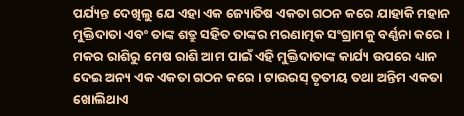ପର୍ଯ୍ୟନ୍ତ ଦେଖିଲୁ ଯେ ଏହା ଏକ ଜ୍ୟୋତିଷ ଏକତା ଗଠନ କରେ ଯାହାକି ମହାନ ମୁକ୍ତିଦାତା ଏବଂ ତାଙ୍କ ଶତ୍ରୁ ସହିତ ତାଙ୍କର ମରଣାତ୍ମକ ସଂଗ୍ରାମକୁ ବର୍ଣ୍ଣନା କରେ । ମକର ରାଶିରୁ ମେଷ ରାଶି ଆମ ପାଇଁ ଏହି ମୁକ୍ତିଦାତାଙ୍କ କାର୍ଯ୍ୟ ଉପରେ ଧ୍ୟାନ ଦେଇ ଅନ୍ୟ ଏକ ଏକତା ଗଠନ କରେ । ଟାଉରସ୍ ତୃତୀୟ ତଥା ଅନ୍ତିମ ଏକତା ଖୋଲିଥାଏ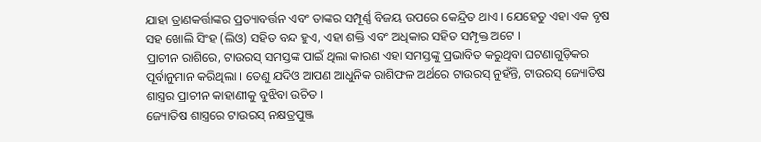ଯାହା ତ୍ରାଣକର୍ତ୍ତାଙ୍କର ପ୍ରତ୍ୟାବର୍ତ୍ତନ ଏବଂ ତାଙ୍କର ସମ୍ପୂର୍ଣ୍ଣ ବିଜୟ ଉପରେ କେନ୍ଦ୍ରିତ ଥାଏ । ଯେହେତୁ ଏହା ଏକ ବୃଷ ସହ ଖୋଲି ସିଂହ (ଲିଓ) ସହିତ ବନ୍ଦ ହୁଏ, ଏହା ଶକ୍ତି ଏବଂ ଅଧିକାର ସହିତ ସମ୍ପୃକ୍ତ ଅଟେ ।
ପ୍ରାଚୀନ ରାଶିରେ, ଟାଉରସ୍ ସମସ୍ତଙ୍କ ପାଇଁ ଥିଲା କାରଣ ଏହା ସମସ୍ତଙ୍କୁ ପ୍ରଭାବିତ କରୁଥିବା ଘଟଣାଗୁଡ଼ିକର ପୂର୍ବାନୁମାନ କରିଥିଲା । ତେଣୁ ଯଦିଓ ଆପଣ ଆଧୁନିକ ରାଶିଫଳ ଅର୍ଥରେ ଟାଉରସ୍ ନୁହଁନ୍ତି, ଟାଉରସ୍ ଜ୍ୟୋତିଷ ଶାସ୍ତ୍ରର ପ୍ରାଚୀନ କାହାଣୀକୁ ବୁଝିବା ଉଚିତ ।
ଜ୍ୟୋତିଷ ଶାସ୍ତ୍ରରେ ଟାଉରସ୍ ନକ୍ଷତ୍ରପୁଞ୍ଜ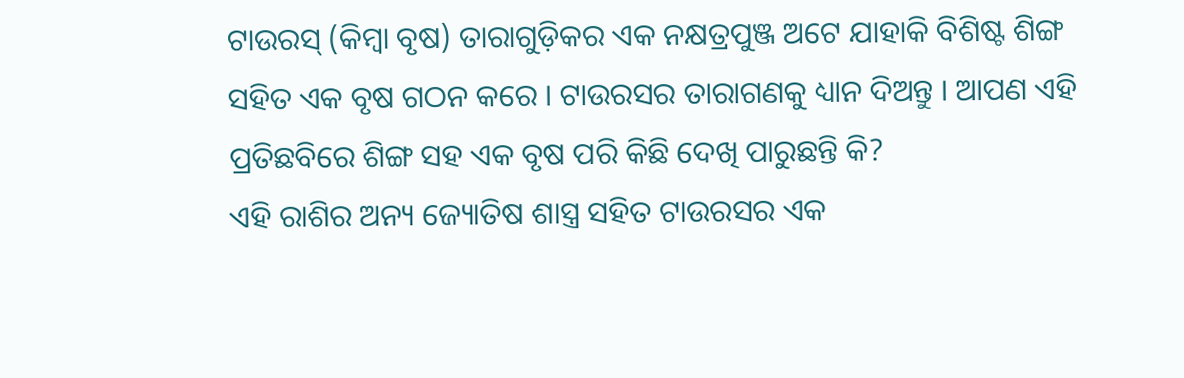ଟାଉରସ୍ (କିମ୍ବା ବୃଷ) ତାରାଗୁଡ଼ିକର ଏକ ନକ୍ଷତ୍ରପୁଞ୍ଜ ଅଟେ ଯାହାକି ବିଶିଷ୍ଟ ଶିଙ୍ଗ ସହିତ ଏକ ବୃଷ ଗଠନ କରେ । ଟାଉରସର ତାରାଗଣକୁ ଧ୍ୟାନ ଦିଅନ୍ତୁ । ଆପଣ ଏହି ପ୍ରତିଛବିରେ ଶିଙ୍ଗ ସହ ଏକ ବୃଷ ପରି କିଛି ଦେଖି ପାରୁଛନ୍ତି କି?
ଏହି ରାଶିର ଅନ୍ୟ ଜ୍ୟୋତିଷ ଶାସ୍ତ୍ର ସହିତ ଟାଉରସର ଏକ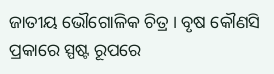ଜାତୀୟ ଭୌଗୋଳିକ ଚିତ୍ର । ବୃଷ କୌଣସି ପ୍ରକାରେ ସ୍ପଷ୍ଟ ରୂପରେ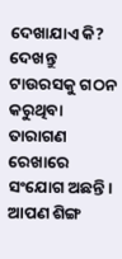ଦେଖାଯାଏ କି?
ଦେଖନ୍ତୁ ଟାଉରସକୁ ଗଠନ କରୁଥିବା ତାରାଗଣ ରେଖାରେ ସଂଯୋଗ ଅଛନ୍ତି । ଆପଣ ଶିଙ୍ଗ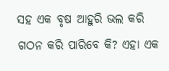ସହ ଏକ ବୃଷ ଆହୁରି ଭଲ କରି ଗଠନ କରି ପାରିବେ କି? ଏହା ଏକ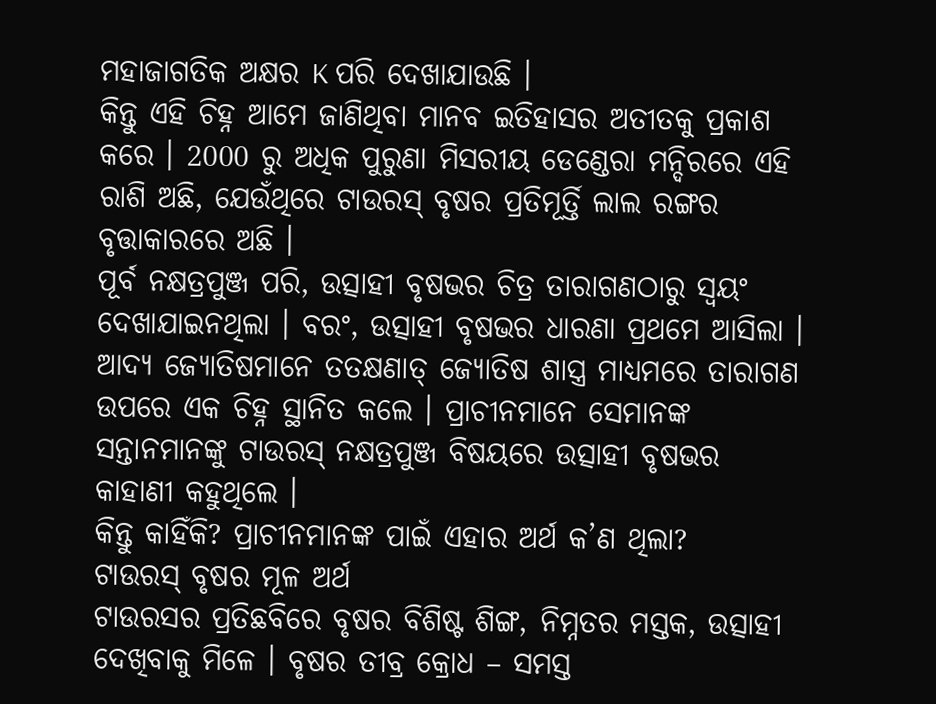ମହାଜାଗତିକ ଅକ୍ଷର K ପରି ଦେଖାଯାଉଛି ।
କିନ୍ତୁ ଏହି ଚିହ୍ନ ଆମେ ଜାଣିଥିବା ମାନବ ଇତିହାସର ଅତୀତକୁ ପ୍ରକାଶ କରେ । 2000 ରୁ ଅଧିକ ପୁରୁଣା ମିସରୀୟ ଡେଣ୍ଡେରା ମନ୍ଦିରରେ ଏହି ରାଶି ଅଛି, ଯେଉଁଥିରେ ଟାଉରସ୍ ବୃଷର ପ୍ରତିମୂର୍ତ୍ତି ଲାଲ ରଙ୍ଗର ବୃତ୍ତାକାରରେ ଅଛି ।
ପୂର୍ବ ନକ୍ଷତ୍ରପୁଞ୍ଜ ପରି, ଉତ୍ସାହୀ ବୃଷଭର ଚିତ୍ର ତାରାଗଣଠାରୁ ସ୍ଵୟଂ ଦେଖାଯାଇନଥିଲା । ବରଂ, ଉତ୍ସାହୀ ବୃଷଭର ଧାରଣା ପ୍ରଥମେ ଆସିଲା । ଆଦ୍ୟ ଜ୍ୟୋତିଷମାନେ ତତକ୍ଷଣାତ୍ ଜ୍ୟୋତିଷ ଶାସ୍ତ୍ର ମାଧ୍ୟମରେ ତାରାଗଣ ଉପରେ ଏକ ଚିହ୍ନ ସ୍ଥାନିତ କଲେ । ପ୍ରାଚୀନମାନେ ସେମାନଙ୍କ ସନ୍ତାନମାନଙ୍କୁ ଟାଉରସ୍ ନକ୍ଷତ୍ରପୁଞ୍ଜ ବିଷୟରେ ଉତ୍ସାହୀ ବୃଷଭର କାହାଣୀ କହୁଥିଲେ ।
କିନ୍ତୁ କାହିଁକି? ପ୍ରାଚୀନମାନଙ୍କ ପାଇଁ ଏହାର ଅର୍ଥ କ’ଣ ଥିଲା?
ଟାଉରସ୍ ବୃଷର ମୂଳ ଅର୍ଥ
ଟାଉରସର ପ୍ରତିଛବିରେ ବୃଷର ବିଶିଷ୍ଟ ଶିଙ୍ଗ, ନିମ୍ନତର ମସ୍ତକ, ଉତ୍ସାହୀ ଦେଖିବାକୁ ମିଳେ । ବୃଷର ତୀବ୍ର କ୍ରୋଧ – ସମସ୍ତ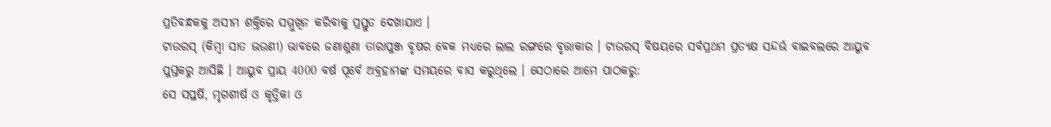ପ୍ରତିବନ୍ଧକକୁ ଅସୀମ ଶକ୍ତିରେ ସମ୍ମୁଖିନ କରିବାକୁ ପ୍ରସ୍ତୁତ ଦେଖାଯାଏ ।
ଟାଉରସ୍ (କିମ୍ବା ସାତ ଭଉଣୀ) ଭାବରେ ଜଣାଶୁଣା ତାରାପୁଞ୍ଜ ବୃଷର ବେକ ମଧ୍ୟରେ ଲାଲ ରଙ୍ଗରେ ବୃତ୍ତାକାର । ଟାଉରସ୍ ବିଷୟରେ ସର୍ବପ୍ରଥମ ପ୍ରତ୍ୟକ୍ଷ ସନ୍ଦର୍ଭ ବାଇବଲରେ ଆୟୁବ ପୁସ୍ତକରୁ ଆସିଛି । ଆୟୁବ ପ୍ରାୟ 4000 ବର୍ଷ ପୂର୍ବେ ଅବ୍ରହାମଙ୍କ ସମୟରେ ବାସ କରୁଥିଲେ । ସେଠାରେ ଆମେ ପାଠକରୁ:
ସେ ସପ୍ତର୍ଷି, ମୃଗଶୀର୍ଷ ଓ କୃତ୍ତିକା ଓ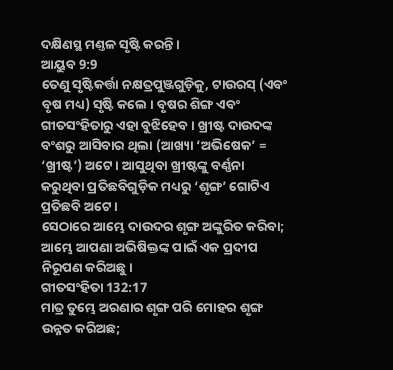ଦକ୍ଷିଣସ୍ଥ ମଣ୍ତଳ ସୃଷ୍ଟି କରନ୍ତି।
ଆୟୁବ 9:9
ତେଣୁ ସୃଷ୍ଟିକର୍ତ୍ତା ନକ୍ଷତ୍ରପୁଞ୍ଜଗୁଡ଼ିକୁ, ଟାଉରସ୍ (ଏବଂ ବୃଷ ମଧ୍ୟ) ସୃଷ୍ଟି କଲେ । ବୃଷର ଶିଙ୍ଗ ଏବଂ ଗୀତସଂହିତାରୁ ଏହା ବୁଝିହେବ । ଖ୍ରୀଷ୍ଟ ଦାଉଦଙ୍କ ବଂଶରୁ ଆସିବାର ଥିଲା (ଆଖ୍ୟା ‘ଅଭିଷେକ’ = ‘ଖ୍ରୀଷ୍ଟ’) ଅଟେ । ଆସୁଥିବା ଖ୍ରୀଷ୍ଟଙ୍କୁ ବର୍ଣ୍ଣନା କରୁଥିବା ପ୍ରତିଛବିଗୁଡ଼ିକ ମଧ୍ୟରୁ ‘ଶୃଙ୍ଗ’ ଗୋଟିଏ ପ୍ରତିଛବି ଅଟେ ।
ସେଠାରେ ଆମ୍ଭେ ଦାଉଦର ଶୃଙ୍ଗ ଅଙ୍କୁରିତ କରିବା; ଆମ୍ଭେ ଆପଣା ଅଭିଷିକ୍ତଙ୍କ ପାଇଁ ଏକ ପ୍ରଦୀପ ନିରୂପଣ କରିଅଛୁ।
ଗୀତସଂହିତା 132:17
ମାତ୍ର ତୁମ୍ଭେ ଅରଣାର ଶୃଙ୍ଗ ପରି ମୋହର ଶୃଙ୍ଗ ଉନ୍ନତ କରିଅଛ;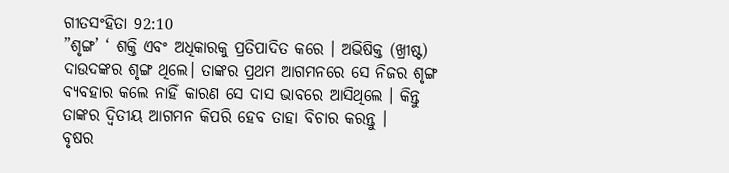ଗୀତସଂହିତା 92:10
”ଶୃଙ୍ଗ’ ‘ ଶକ୍ତି ଏବଂ ଅଧିକାରକୁ ପ୍ରତିପାଦିତ କରେ । ଅଭିଷିକ୍ତ (ଖ୍ରୀଷ୍ଟ) ଦାଉଦଙ୍କର ଶୃଙ୍ଗ ଥିଲେ। ତାଙ୍କର ପ୍ରଥମ ଆଗମନରେ ସେ ନିଜର ଶୃଙ୍ଗ ବ୍ୟବହାର କଲେ ନାହିଁ କାରଣ ସେ ଦାସ ଭାବରେ ଆସିଥିଲେ । କିନ୍ତୁ ତାଙ୍କର ଦ୍ୱିତୀୟ ଆଗମନ କିପରି ହେବ ତାହା ବିଚାର କରନ୍ତୁ ।
ବୃଷର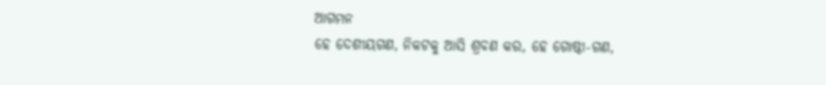ଆଗମନ
ହେ ଦେଶୀୟଗଣ, ନିକଟକୁ ଆସି ଶ୍ରବଣ କର, ହେ ଗୋଷ୍ଠୀ-ଗଣ,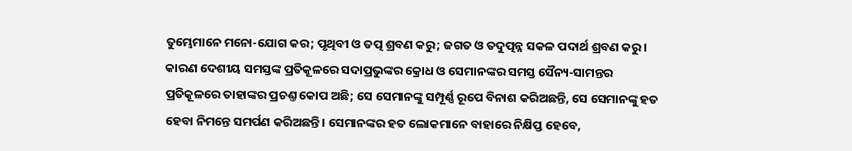ତୁମ୍ଭେମାନେ ମନୋ-ଯୋଗ କର; ପୃଥିବୀ ଓ ତତ୍ପ ଶ୍ରବଣ କରୁ; ଜଗତ ଓ ତଦୁତ୍ପନ୍ନ ସକଳ ପଦାର୍ଥ ଶ୍ରବଣ କରୁ। କାରଣ ଦେଶୀୟ ସମସ୍ତଙ୍କ ପ୍ରତିକୂଳରେ ସଦାପ୍ରଭୁଙ୍କର କ୍ରୋଧ ଓ ସେମାନଙ୍କର ସମସ୍ତ ସୈନ୍ୟ-ସାମନ୍ତର ପ୍ରତିକୂଳରେ ତାହାଙ୍କର ପ୍ରଚଣ୍ତ କୋପ ଅଛି; ସେ ସେମାନଙ୍କୁ ସମ୍ପୂର୍ଣ୍ଣ ରୂପେ ବିନାଶ କରିଅଛନ୍ତି, ସେ ସେମାନଙ୍କୁ ହତ ହେବା ନିମନ୍ତେ ସମର୍ପଣ କରିଅଛନ୍ତି। ସେମାନଙ୍କର ହତ ଲୋକମାନେ ବାହାରେ ନିକ୍ଷିପ୍ତ ହେବେ,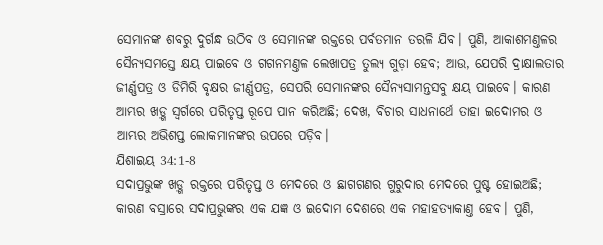ସେମାନଙ୍କ ଶବରୁ ଦୁର୍ଗନ୍ଧ ଉଠିବ ଓ ସେମାନଙ୍କ ରକ୍ତରେ ପର୍ବତମାନ ତରଳି ଯିବ। ପୁଣି, ଆକାଶମଣ୍ତଳର ସୈନ୍ୟସମସ୍ତେ କ୍ଷୟ ପାଇବେ ଓ ଗଗନମଣ୍ତଳ ଲେଖାପତ୍ର ତୁଲ୍ୟ ଗୁଡ଼ା ହେବ; ଆଉ, ଯେପରି ଦ୍ରାକ୍ଷାଲତାର ଜୀର୍ଣ୍ଣପତ୍ର ଓ ଡିମିରି ବୃକ୍ଷର ଜୀର୍ଣ୍ଣପତ୍ର, ସେପରି ସେମାନଙ୍କର ସୈନ୍ୟସାମନ୍ତସବୁ କ୍ଷୟ ପାଇବେ। କାରଣ ଆମ୍ଭର ଖଡ଼୍ଗ ସ୍ଵର୍ଗରେ ପରିତୃପ୍ତ ରୂପେ ପାନ କରିଅଛି; ଦେଖ, ବିଚାର ସାଧନାର୍ଥେ ତାହା ଇଦୋମର ଓ ଆମ୍ଭର ଅଭିଶପ୍ତ ଲୋକମାନଙ୍କର ଉପରେ ପଡ଼ିବ।
ଯିଶାଇୟ 34:1-8
ସଦାପ୍ରଭୁଙ୍କ ଖଡ଼୍ଗ ରକ୍ତରେ ପରିତୃପ୍ତ ଓ ମେଦରେ ଓ ଛାଗଗଣର ଗୁରୁଦାର ମେଦରେ ପୁଷ୍ଟ ହୋଇଅଛି; କାରଣ ବସ୍ରାରେ ସଦାପ୍ରଭୁଙ୍କର ଏକ ଯଜ୍ଞ ଓ ଇଦୋମ ଦେଶରେ ଏକ ମହାହତ୍ୟାକାଣ୍ତ ହେବ। ପୁଣି,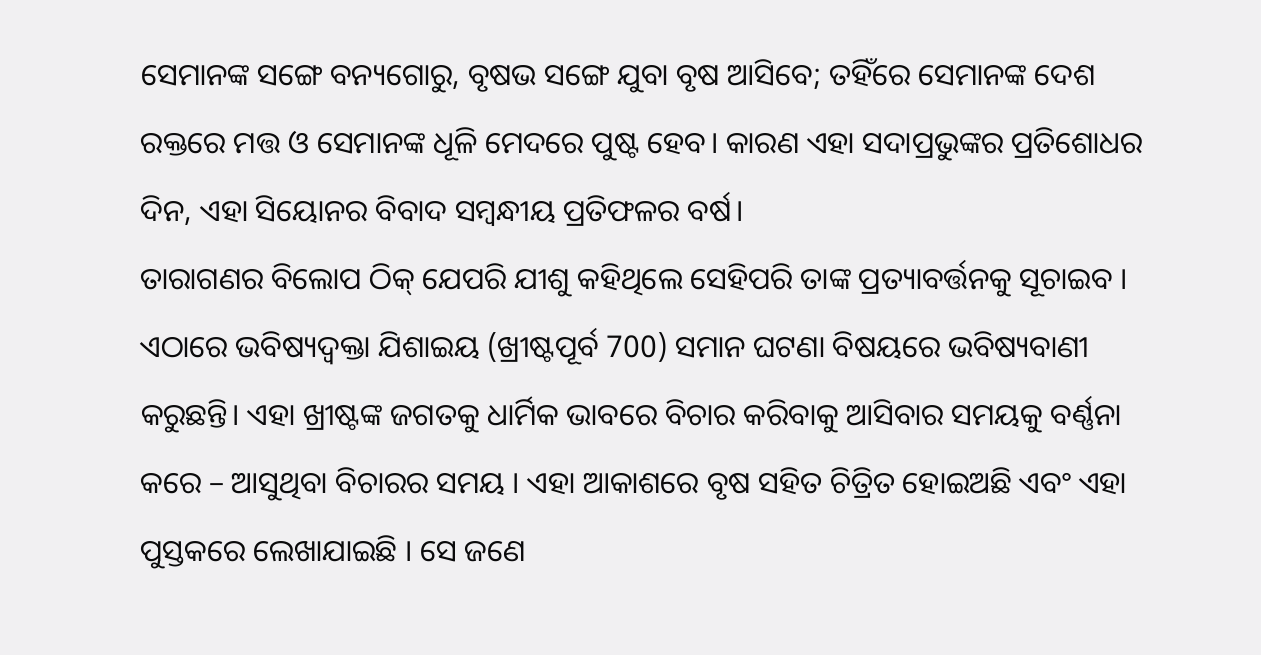ସେମାନଙ୍କ ସଙ୍ଗେ ବନ୍ୟଗୋରୁ, ବୃଷଭ ସଙ୍ଗେ ଯୁବା ବୃଷ ଆସିବେ; ତହିଁରେ ସେମାନଙ୍କ ଦେଶ ରକ୍ତରେ ମତ୍ତ ଓ ସେମାନଙ୍କ ଧୂଳି ମେଦରେ ପୁଷ୍ଟ ହେବ। କାରଣ ଏହା ସଦାପ୍ରଭୁଙ୍କର ପ୍ରତିଶୋଧର ଦିନ, ଏହା ସିୟୋନର ବିବାଦ ସମ୍ଵନ୍ଧୀୟ ପ୍ରତିଫଳର ବର୍ଷ।
ତାରାଗଣର ବିଲୋପ ଠିକ୍ ଯେପରି ଯୀଶୁ କହିଥିଲେ ସେହିପରି ତାଙ୍କ ପ୍ରତ୍ୟାବର୍ତ୍ତନକୁ ସୂଚାଇବ । ଏଠାରେ ଭବିଷ୍ୟଦ୍ବକ୍ତା ଯିଶାଇୟ (ଖ୍ରୀଷ୍ଟପୂର୍ବ 700) ସମାନ ଘଟଣା ବିଷୟରେ ଭବିଷ୍ୟବାଣୀ କରୁଛନ୍ତି। ଏହା ଖ୍ରୀଷ୍ଟଙ୍କ ଜଗତକୁ ଧାର୍ମିକ ଭାବରେ ବିଚାର କରିବାକୁ ଆସିବାର ସମୟକୁ ବର୍ଣ୍ଣନା କରେ – ଆସୁଥିବା ବିଚାରର ସମୟ । ଏହା ଆକାଶରେ ବୃଷ ସହିତ ଚିତ୍ରିତ ହୋଇଅଛି ଏବଂ ଏହା ପୁସ୍ତକରେ ଲେଖାଯାଇଛି । ସେ ଜଣେ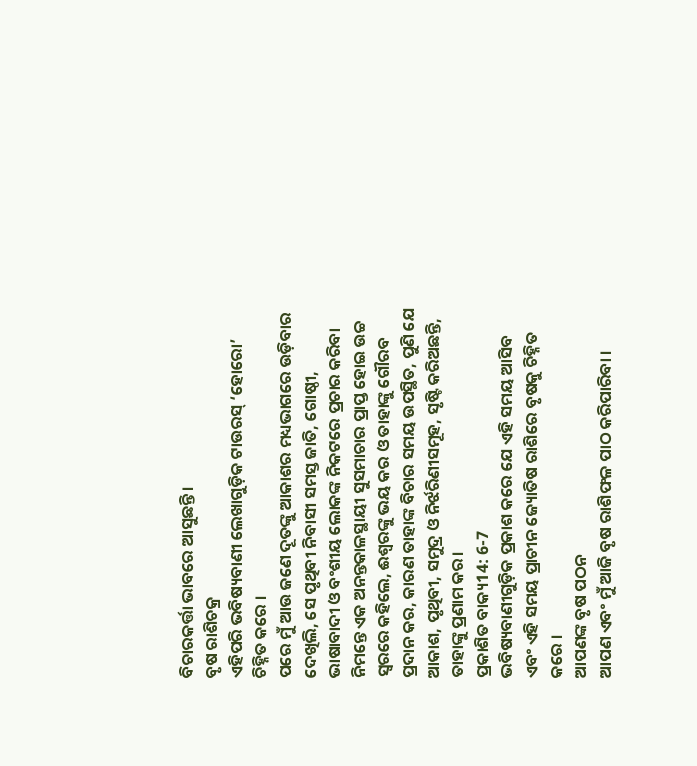ବିଚାରକର୍ତ୍ତା ଭାବରେ ଆସୁଛନ୍ତି।
ବୃଷ ରାଶିଚକ୍ର
ଏହିପରି ଭବିଷ୍ୟବାଣୀ ଲେଖାଗୁଡ଼ିକ ଟାଉରସ୍ ‘ହୋରୋ’ ଚିହ୍ନିତ କରେ ।
ପରେ ମୁଁ ଆଉ ଜଣେ ଦୂତଙ୍କୁ ଆକାଶର ମଧ୍ୟଭାଗରେ ଉଡ଼ିବାର ଦେଖିଲି, ସେ ପୃଥିବୀ ନିବାସୀ ସମସ୍ତ ଜାତି, ଗୋଷ୍ଠୀ, ଭାଷାବାଦୀ ଓ ବଂଶୀୟ ଲୋକଙ୍କ ନିକଟରେ ପ୍ରଚାର କରିବା ନିମନ୍ତେ ଏକ ଅନନ୍ତକାଳସ୍ଥାୟୀ ସୁସମାଚାର ପ୍ରାପ୍ତ ହୋଇ ଉଚ୍ଚ ସ୍ଵରରେ କହିଲେ, ଈଶ୍ଵରଙ୍କୁ ଭୟ କର ଓ ତାହାଙ୍କୁ ଗୌରବ ପ୍ରଦାନ କର, କାରଣ ତାହାଙ୍କ ବିଚାର ସମୟ ଉପସ୍ଥିତ, ପୁଣି ଯେ ଆକାଶ, ପୃଥିବୀ, ସମୁଦ୍ର ଓ ନିର୍ଝରିଣୀସମୂହ, ସୃଷ୍ଟି କରିଅଛନ୍ତି, ତାହାଙ୍କୁ ପ୍ରଣାମ କର।
ପ୍ରକାଶିତ ବାକ୍ୟ14: 6-7
ଭବିଷ୍ୟବାଣୀଗୁଡ଼ିକ ପ୍ରକାଶ କରେ ଯେ ଏହି ସମୟ ଆସିବ ଏବଂ ଏହି ସମୟ ପ୍ରାଚୀନ ଜ୍ୟୋତିଷ ରାଶିରେ ବୃଷକୁ ଚିହ୍ନିତ କରେ ।
ଆପଣଙ୍କ ବୃଷ ପଠନ
ଆପଣ ଏବଂ ମୁଁ ଆଜି ବୃଷ ରାଶିଫଳ ପାଠ କରିପାରିବା ।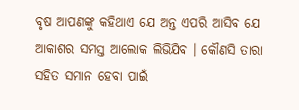ବୃଷ ଆପଣଙ୍କୁ କହିଥାଏ ଯେ ଅନ୍ତ ଏପରି ଆସିବ ଯେ ଆକାଶର ସମସ୍ତ ଆଲୋକ ଲିଭିଯିବ । କୌଣସି ତାରା ସହିତ ସମାନ ହେବା ପାଇଁ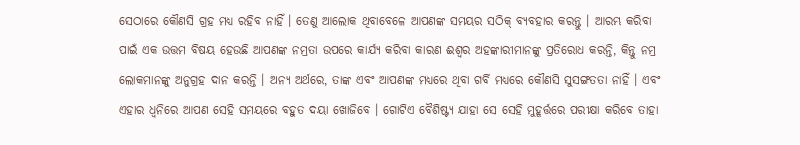ସେଠାରେ କୌଣସି ଗ୍ରହ ମଧ୍ୟ ରହିବ ନାହିଁ । ତେଣୁ ଆଲୋକ ଥିବାବେଳେ ଆପଣଙ୍କ ସମୟର ସଠିକ୍ ବ୍ୟବହାର କରନ୍ତୁ । ଆରମ୍ଭ କରିବା ପାଇଁ ଏକ ଉତ୍ତମ ବିଷୟ ହେଉଛି ଆପଣଙ୍କ ନମ୍ରତା ଉପରେ କାର୍ଯ୍ୟ କରିବା କାରଣ ଈଶ୍ଵର ଅହଙ୍କାରୀମାନଙ୍କୁ ପ୍ରତିରୋଧ କରନ୍ତି, କିନ୍ତୁ ନମ୍ର ଲୋକମାନଙ୍କୁ ଅନୁଗ୍ରହ ଦାନ କରନ୍ତି । ଅନ୍ୟ ଅର୍ଥରେ, ତାଙ୍କ ଏବଂ ଆପଣଙ୍କ ମଧ୍ୟରେ ଥିବା ଗର୍ବି ମଧ୍ୟରେ କୌଣସି ସୁସଙ୍ଗତତା ନାହିଁ । ଏବଂ ଏହାର ଧ୍ଵନିରେ ଆପଣ ସେହି ସମୟରେ ବହୁତ ଦୟା ଖୋଜିବେ । ଗୋଟିଏ ବୈଶିଷ୍ଟ୍ୟ ଯାହା ସେ ସେହି ମୁହୂର୍ତ୍ତରେ ପରୀକ୍ଷା କରିବେ ତାହା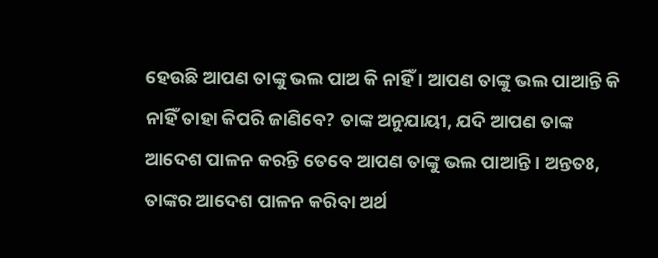ହେଉଛି ଆପଣ ତାଙ୍କୁ ଭଲ ପାଅ କି ନାହିଁ । ଆପଣ ତାଙ୍କୁ ଭଲ ପାଆନ୍ତି କି ନାହିଁ ତାହା କିପରି ଜାଣିବେ? ତାଙ୍କ ଅନୁଯାୟୀ, ଯଦି ଆପଣ ତାଙ୍କ ଆଦେଶ ପାଳନ କରନ୍ତି ତେବେ ଆପଣ ତାଙ୍କୁ ଭଲ ପାଆନ୍ତି । ଅନ୍ତତଃ, ତାଙ୍କର ଆଦେଶ ପାଳନ କରିବା ଅର୍ଥ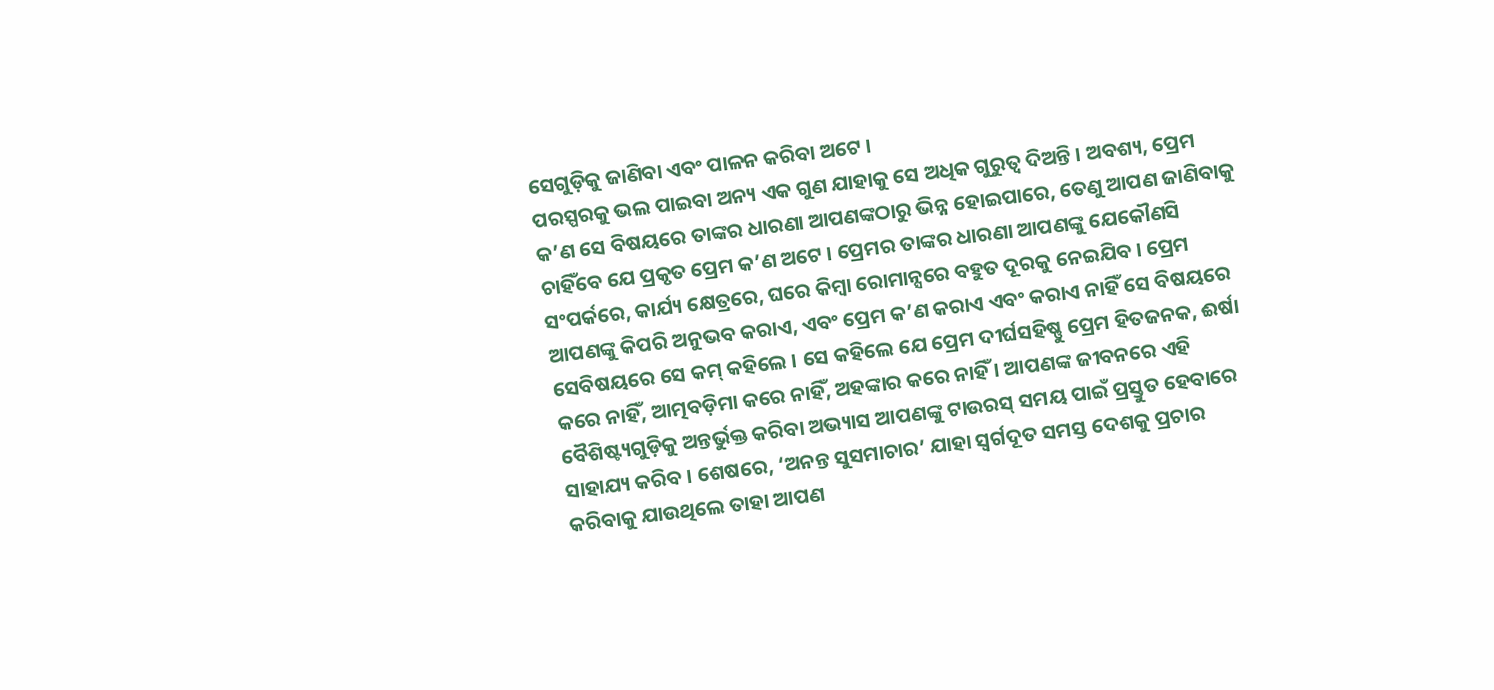ସେଗୁଡ଼ିକୁ ଜାଣିବା ଏବଂ ପାଳନ କରିବା ଅଟେ ।
ପରସ୍ପରକୁ ଭଲ ପାଇବା ଅନ୍ୟ ଏକ ଗୁଣ ଯାହାକୁ ସେ ଅଧିକ ଗୁରୁତ୍ୱ ଦିଅନ୍ତି । ଅବଶ୍ୟ, ପ୍ରେମ କ’ଣ ସେ ବିଷୟରେ ତାଙ୍କର ଧାରଣା ଆପଣଙ୍କଠାରୁ ଭିନ୍ନ ହୋଇପାରେ, ତେଣୁ ଆପଣ ଜାଣିବାକୁ ଚାହିଁବେ ଯେ ପ୍ରକୃତ ପ୍ରେମ କ’ଣ ଅଟେ । ପ୍ରେମର ତାଙ୍କର ଧାରଣା ଆପଣଙ୍କୁ ଯେକୌଣସି ସଂପର୍କରେ, କାର୍ଯ୍ୟ କ୍ଷେତ୍ରରେ, ଘରେ କିମ୍ବା ରୋମାନ୍ସରେ ବହୁତ ଦୂରକୁ ନେଇଯିବ । ପ୍ରେମ ଆପଣଙ୍କୁ କିପରି ଅନୁଭବ କରାଏ, ଏବଂ ପ୍ରେମ କ’ଣ କରାଏ ଏବଂ କରାଏ ନାହିଁ ସେ ବିଷୟରେ ସେବିଷୟରେ ସେ କମ୍ କହିଲେ । ସେ କହିଲେ ଯେ ପ୍ରେମ ଦୀର୍ଘସହିଷ୍ଣୁ ପ୍ରେମ ହିତଜନକ, ଈର୍ଷା କରେ ନାହିଁ, ଆତ୍ମବଡ଼ିମା କରେ ନାହିଁ, ଅହଙ୍କାର କରେ ନାହିଁ । ଆପଣଙ୍କ ଜୀବନରେ ଏହି ବୈଶିଷ୍ଟ୍ୟଗୁଡ଼ିକୁ ଅନ୍ତର୍ଭୁକ୍ତ କରିବା ଅଭ୍ୟାସ ଆପଣଙ୍କୁ ଟାଉରସ୍ ସମୟ ପାଇଁ ପ୍ରସ୍ତୁତ ହେବାରେ ସାହାଯ୍ୟ କରିବ । ଶେଷରେ, ‘ଅନନ୍ତ ସୁସମାଚାର’ ଯାହା ସ୍ୱର୍ଗଦୂତ ସମସ୍ତ ଦେଶକୁ ପ୍ରଚାର କରିବାକୁ ଯାଉଥିଲେ ତାହା ଆପଣ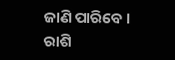ଜାଣି ପାରିବେ ।
ରାଶି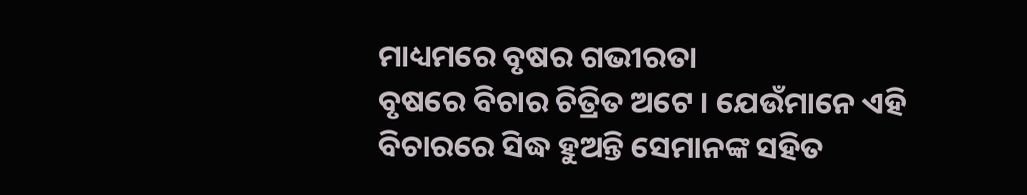ମାଧ୍ୟମରେ ବୃଷର ଗଭୀରତା
ବୃଷରେ ବିଚାର ଚିତ୍ରିତ ଅଟେ । ଯେଉଁମାନେ ଏହି ବିଚାରରେ ସିଦ୍ଧ ହୁଅନ୍ତି ସେମାନଙ୍କ ସହିତ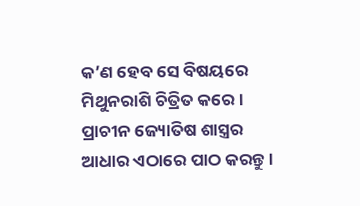କ’ଣ ହେବ ସେ ବିଷୟରେ ମିଥୁନରାଶି ଚିତ୍ରିତ କରେ। ପ୍ରାଚୀନ ଜ୍ୟୋତିଷ ଶାସ୍ତ୍ରର ଆଧାର ଏଠାରେ ପାଠ କରନ୍ତୁ ।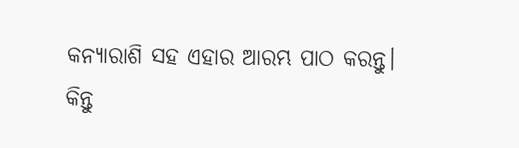କନ୍ୟାରାଶି ସହ ଏହାର ଆରମ୍ଭ ପାଠ କରନ୍ତୁ।
କିନ୍ତୁ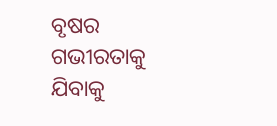ବୃଷର ଗଭୀରତାକୁ ଯିବାକୁ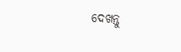ଦେଖନ୍ତୁ